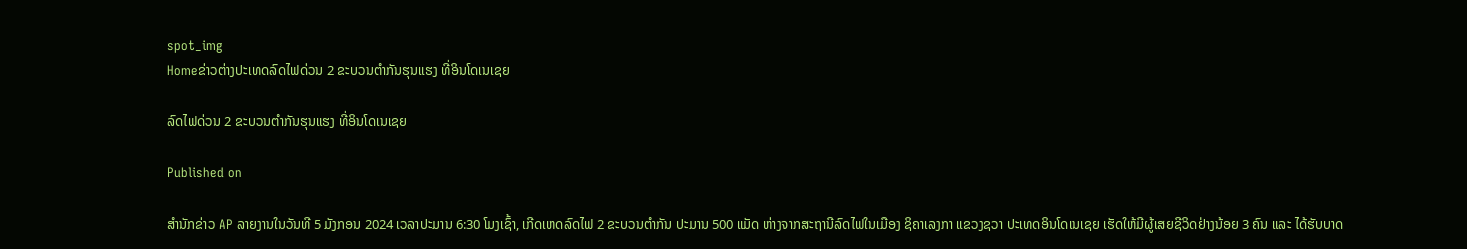spot_img
Homeຂ່າວຕ່າງປະເທດລົດໄຟດ່ວນ 2 ຂະບວນຕຳກັນຮຸນແຮງ ທີ່ອິນໂດເນເຊຍ

ລົດໄຟດ່ວນ 2 ຂະບວນຕຳກັນຮຸນແຮງ ທີ່ອິນໂດເນເຊຍ

Published on

ສຳນັກຂ່າວ AP ລາຍງານໃນວັນທີ 5 ມັງກອນ 2024 ເວລາປະມານ 6:30 ໂມງເຊົ້າ, ເກີດເຫດລົດໄຟ 2 ຂະບວນຕຳກັນ ປະມານ 500 ແມັດ ຫ່າງຈາກສະຖານີລົດໄຟໃນເມືອງ ຊິຄາເລງກາ ແຂວງຊວາ ປະເທດອິນໂດເນເຊຍ ເຮັດໃຫ້ມີຜູ້ເສຍຊີວິດຢ່າງນ້ອຍ 3 ຄົນ ແລະ ໄດ້ຮັບບາດ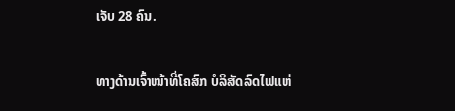ເຈັບ 28 ຄົນ.

ທາງດ້ານເຈົ້າໜ້າທີ່ໂຄສົກ ບໍລິສັດລົດໄຟແຫ່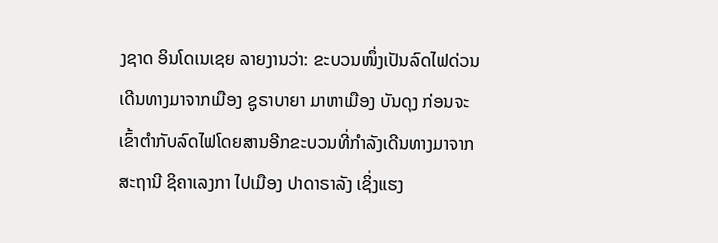ງຊາດ ອິນໂດເນເຊຍ ລາຍງານວ່າ: ຂະບວນໜຶ່ງເປັນລົດໄຟດ່ວນເດີນທາງມາຈາກເມືອງ ຊູຣາບາຍາ ມາຫາເມືອງ ບັນດຸງ ກ່ອນຈະເຂົ້າຕຳກັບລົດໄຟໂດຍສານອີກຂະບວນທີ່ກຳລັງເດີນທາງມາຈາກສະຖານີ ຊິຄາເລງກາ ໄປເມືອງ ປາດາຣາລັງ ເຊິ່ງແຮງ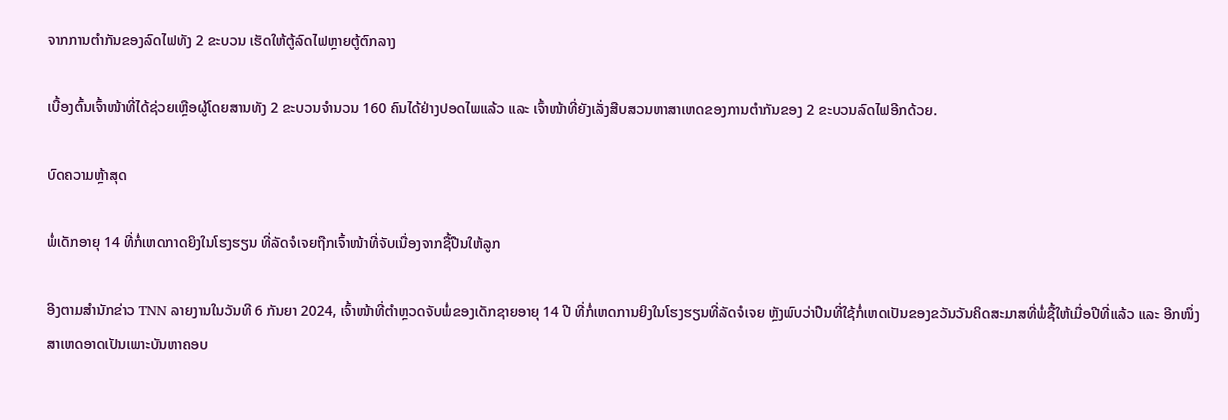ຈາກການຕຳກັນຂອງລົດໄຟທັງ 2 ຂະບວນ ເຮັດໃຫ້ຕູ້ລົດໄຟຫຼາຍຕູ້ຕົກລາງ

ເບື້ອງຕົ້ນເຈົ້າໜ້າທີ່ໄດ້ຊ່ວຍເຫຼືອຜູ້ໂດຍສານທັງ 2 ຂະບວນຈຳນວນ 160 ຄົນໄດ້ຢ່າງປອດໄພແລ້ວ ແລະ ເຈົ້າໜ້າທີ່ຍັງເລັ່ງສືບສວນຫາສາເຫດຂອງການຕຳກັນຂອງ 2 ຂະບວນລົດໄຟອີກດ້ວຍ.

ບົດຄວາມຫຼ້າສຸດ

ພໍ່ເດັກອາຍຸ 14 ທີ່ກໍ່ເຫດກາດຍິງໃນໂຮງຮຽນ ທີ່ລັດຈໍເຈຍຖືກເຈົ້າໜ້າທີ່ຈັບເນື່ອງຈາກຊື້ປືນໃຫ້ລູກ

ອີງຕາມສຳນັກຂ່າວ TNN ລາຍງານໃນວັນທີ 6 ກັນຍາ 2024, ເຈົ້າໜ້າທີ່ຕຳຫຼວດຈັບພໍ່ຂອງເດັກຊາຍອາຍຸ 14 ປີ ທີ່ກໍ່ເຫດການຍິງໃນໂຮງຮຽນທີ່ລັດຈໍເຈຍ ຫຼັງພົບວ່າປືນທີ່ໃຊ້ກໍ່ເຫດເປັນຂອງຂວັນວັນຄິດສະມາສທີ່ພໍ່ຊື້ໃຫ້ເມື່ອປີທີ່ແລ້ວ ແລະ ອີກໜຶ່ງສາເຫດອາດເປັນເພາະບັນຫາຄອບ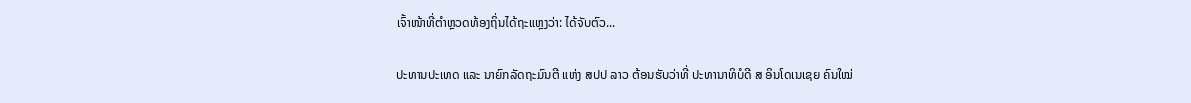ເຈົ້າໜ້າທີ່ຕຳຫຼວດທ້ອງຖິ່ນໄດ້ຖະແຫຼງວ່າ: ໄດ້ຈັບຕົວ...

ປະທານປະເທດ ແລະ ນາຍົກລັດຖະມົນຕີ ແຫ່ງ ສປປ ລາວ ຕ້ອນຮັບວ່າທີ່ ປະທານາທິບໍດີ ສ ອິນໂດເນເຊຍ ຄົນໃໝ່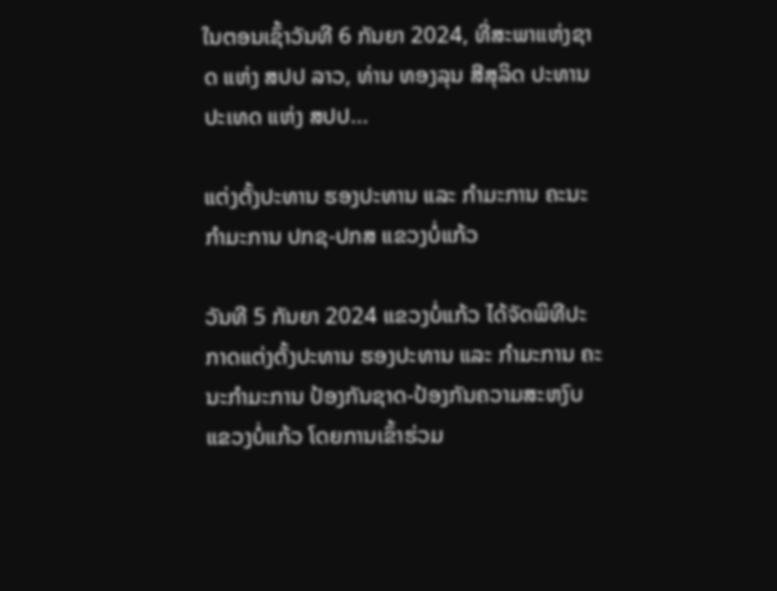ໃນຕອນເຊົ້າວັນທີ 6 ກັນຍາ 2024, ທີ່ສະພາແຫ່ງຊາດ ແຫ່ງ ສປປ ລາວ, ທ່ານ ທອງລຸນ ສີສຸລິດ ປະທານປະເທດ ແຫ່ງ ສປປ...

ແຕ່ງຕັ້ງປະທານ ຮອງປະທານ ແລະ ກຳມະການ ຄະນະກຳມະການ ປກຊ-ປກສ ແຂວງບໍ່ແກ້ວ

ວັນທີ 5 ກັນຍາ 2024 ແຂວງບໍ່ແກ້ວ ໄດ້ຈັດພິທີປະກາດແຕ່ງຕັ້ງປະທານ ຮອງປະທານ ແລະ ກຳມະການ ຄະນະກຳມະການ ປ້ອງກັນຊາດ-ປ້ອງກັນຄວາມສະຫງົບ ແຂວງບໍ່ແກ້ວ ໂດຍການເຂົ້າຮ່ວມ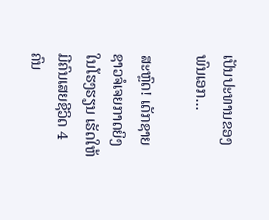ເປັນປະທານຂອງ ພົນເອກ...

ສະຫຼົດ! ເດັກຊາຍຊາວຈໍເຈຍກາດຍິງໃນໂຮງຮຽນ ເຮັດໃຫ້ມີຄົນເສຍຊີວິດ 4 ຄົນ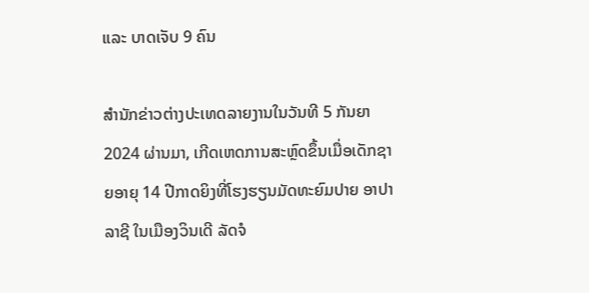ແລະ ບາດເຈັບ 9 ຄົນ

ສຳນັກຂ່າວຕ່າງປະເທດລາຍງານໃນວັນທີ 5 ກັນຍາ 2024 ຜ່ານມາ, ເກີດເຫດການສະຫຼົດຂຶ້ນເມື່ອເດັກຊາຍອາຍຸ 14 ປີກາດຍິງທີ່ໂຮງຮຽນມັດທະຍົມປາຍ ອາປາລາຊີ ໃນເມືອງວິນເດີ ລັດຈໍ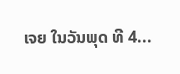ເຈຍ ໃນວັນພຸດ ທີ 4...